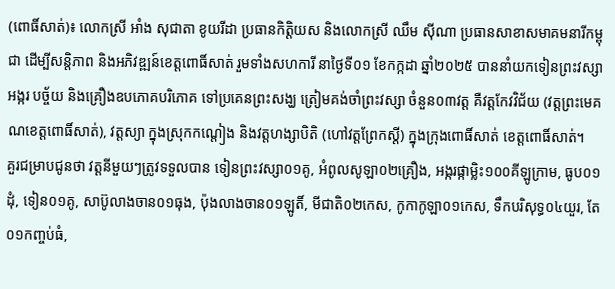(ពោធិ៍សាត់)៖ លោកស្រី អាំង សុជាតា ខូយរីដា ប្រធានកិត្តិយស និងលោកស្រី ឈឹម ស៊ីណា ប្រធានសាខាសមាគមនារីកម្ពុជា ដើម្បីសន្តិភាព និងអភិវឌ្ឍន៍ខេត្តពោធិ៍សាត់ រួមទាំងសហការី នាថ្ងៃទី០១ ខែកក្កដា ឆ្នាំ២០២៥ បាននាំយកទៀនព្រះវស្សា អង្ករ បច្ច័យ និងគ្រឿងឧបភោគបរិភោគ ទៅប្រគេនព្រះសង្ឃ ត្រៀមគង់ចាំព្រះវស្សា ចំនួន០៣វត្ត គឺវត្តកែវវិជ័យ (វត្តព្រះមេគណខេត្តពោធិ៍សាត់), វត្តស្យា ក្នុងស្រុកកណ្តៀង និងវត្តហង្សាបិតិ (ហៅវត្តព្រែកស្តី) ក្នុងក្រុងពោធិ៍សាត់ ខេត្តពោធិ៍សាត់។
គួរជម្រាបជូនថា វត្តនីមួយៗត្រូវទទួលបាន ទៀនព្រះវស្សា០១គូ, អំពូលសូឡា០២គ្រឿង, អង្ករផ្កាម្លិះ១០០គីឡូក្រាម, ធូប០១ដុំ, ទៀន០១គូ, សាប៊ូលាងចាន០១ធុង, ប៉ុងលាងចាន០១ឡូតិ៍, មីជាតិ០២កេស, កូកាកូឡា០១កេស, ទឹកបរិសុទ្ធ០៤យួរ, តែ០១កញ្ចប់ធំ,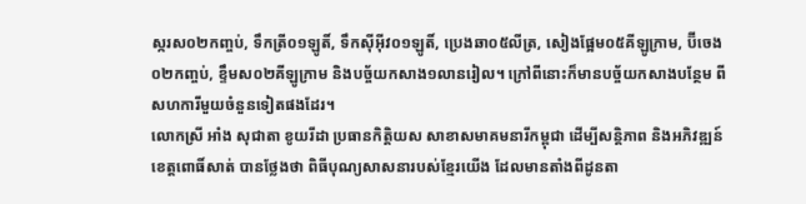ស្ករស០២កញ្ចប់, ទឹកត្រី០១ឡូតិ៍, ទឹកស៊ីអ៊ីវ០១ឡូតិ៍, ប្រេងឆា០៥លីត្រ, សៀងផ្អែម០៥គីឡូក្រាម, ប៊ីចេង០២កញ្ចប់, ខ្ទឹមស០២គីឡូក្រាម និងបច្ច័យកសាង១លានរៀល។ ក្រៅពីនោះក៏មានបច្ច័យកសាងបន្ថែម ពីសហការីមួយចំនួនទៀតផងដែរ។
លោកស្រី អាំង សុជាតា ខូយរីដា ប្រធានកិត្តិយស សាខាសមាគមនារីកម្ពុជា ដើម្បីសន្តិភាព និងអភិវឌ្ឍន៍ ខេត្តពោធិ៍សាត់ បានថ្លែងថា ពិធីបុណ្យសាសនារបស់ខ្មែរយើង ដែលមានតាំងពីដូនតា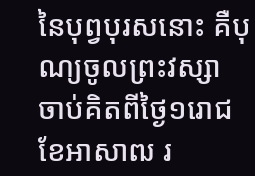នៃបុព្វបុរសនោះ គឺបុណ្យចូលព្រះវស្សា ចាប់គិតពីថ្ងៃ១រោជ ខែអាសាឍ រ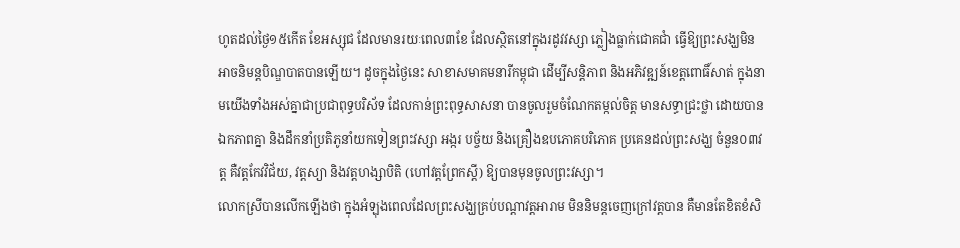ហូតដល់ថ្ងៃ១៥កើត ខែអស្សុជ ដែលមានរយៈពេល៣ខែ ដែលស្ថិតនៅក្នុងរដូវវស្សា ភ្លៀងធ្លាក់ជោគជាំ ធ្វើឱ្យព្រះសង្ឃមិនអាចនិមន្តបិណ្ឌបាតបានឡើយ។ ដូចក្នុងថ្ងៃនេះ សាខាសមាគមនារីកម្ពុជា ដើម្បីសន្តិភាព និងអភិវឌ្ឍន៍ខេត្តពោធិ៍សាត់ ក្នុងនាមយើងទាំងអស់គ្នាជាប្រជាពុទ្ធបរិស័ទ ដែលកាន់ព្រះពុទ្ធសាសនា បានចូលរួមចំណែកតម្កល់ចិត្ត មានសទ្ធាជ្រះថ្លា ដោយបានឯកភាពគ្នា និងដឹកនាំប្រតិភូនាំយកទៀនព្រះវស្សា អង្ករ បច្ច័យ និងគ្រឿងឧបភោគបរិភោគ ប្រគេនដល់ព្រះសង្ឃ ចំនួន០៣វត្ត គឺវត្តកែវវិជ័យ, វត្តស្យា និងវត្តហង្សាបិតិ (ហៅវត្តព្រែកស្តី) ឱ្យបានមុនចូលព្រះវស្សា។
លោកស្រីបានលើកឡើងថា ក្នុងអំឡុងពេលដែលព្រះសង្ឃគ្រប់បណ្តាវត្តអារាម មិននិមន្តចេញក្រៅវត្តបាន គឺមានតែខិតខំសិ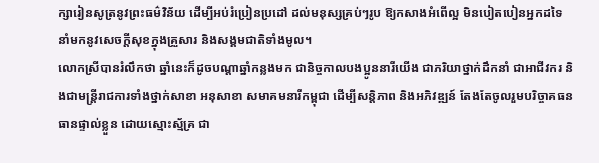ក្សារៀនសូត្រនូវព្រះធម៌វិន័យ ដើម្បីអប់រំប្រៀនប្រដៅ ដល់មនុស្សគ្រប់ៗរូប ឱ្យកសាងអំពើល្អ មិនបៀតបៀនអ្នកដទៃ នាំមកនូវសេចក្តីសុខក្នុងគ្រួសារ និងសង្គមជាតិទាំងមូល។
លោកស្រីបានរំលឹកថា ឆ្នាំនេះក៏ដូចបណ្តាឆ្នាំកន្លងមក ជានិច្ចកាលបងប្អូននារីយើង ជាភរិយាថ្នាក់ដឹកនាំ ជាអាជីវករ និងជាមន្ត្រីរាជការទាំងថ្នាក់សាខា អនុសាខា សមាគមនារីកម្ពុជា ដើម្បីសន្តិភាព និងអភិវឌ្ឍន៍ តែងតែចូលរួមបរិច្ចាគធនធានផ្ទាល់ខ្លួន ដោយស្មោះស្ម័គ្រ ជា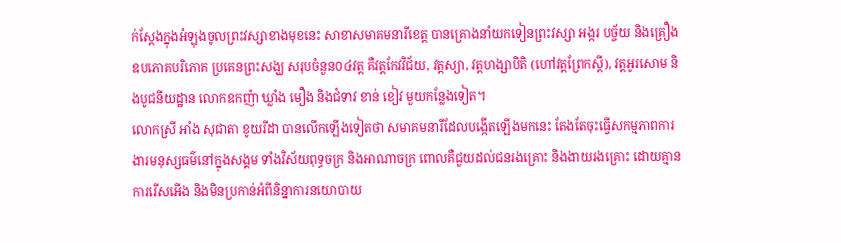ក់ស្តែងក្នុងអំឡុងចូលព្រះវស្សាខាងមុខនេះ សាខាសមាគមនារីខេត្ត បានគ្រោងនាំយកទៀនព្រះវស្សា អង្ករ បច្ច័យ និងគ្រឿងឧបភោគបរិភោគ ប្រគេនព្រះសង្ឃ សរុបចំនួន០៤វត្ត គឺវត្តកែវវិជ័យ, វត្តស្យា, វត្តហង្សាបិតិ (ហៅវត្តព្រែកស្តី), វត្តអូរសោម និងបូជនីយដ្ឋាន លោកឧកញ៉ា ឃ្លាំង មឿង និងជំទាវ ខាន់ ខៀវ មួយកន្លែងទៀត។
លោកស្រី អាំង សុជាតា ខូយរីដា បានលើកឡើងទៀតថា សមាគមនារីដែលបង្កើតឡើងមកនេះ តែងតែចុះធ្វើសកម្មភាពការងារមនុស្សធម៌នៅក្នុងសង្គម ទាំងវិស័យពុទ្ធចក្រ និងអាណាចក្រ ពោលគឺជួយដល់ជនរងគ្រោះ និងងាយរងគ្រោះ ដោយគ្មានការរើសអើង និងមិនប្រកាន់អំពីនិន្នាការនយោបាយ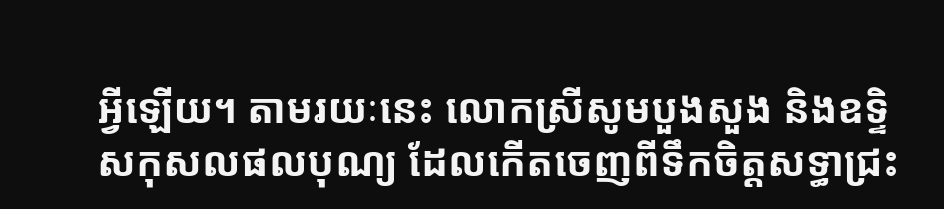អ្វីឡើយ។ តាមរយៈនេះ លោកស្រីសូមបួងសួង និងឧទ្ទិសកុសលផលបុណ្យ ដែលកើតចេញពីទឹកចិត្តសទ្ធាជ្រះ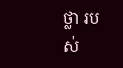ថ្លា របស់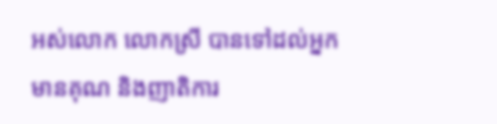អស់លោក លោកស្រី បានទៅដល់អ្នកមានគុណ និងញាតិការ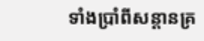ទាំងប្រាំពីសន្តានគ្រ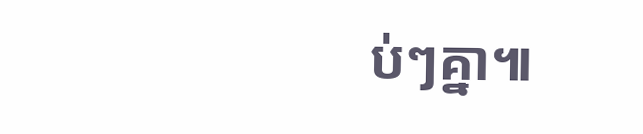ប់ៗគ្នា៕